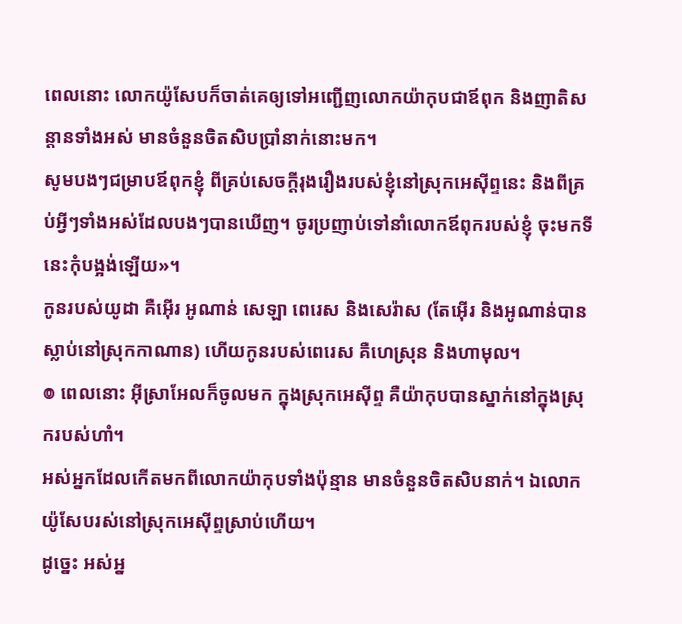ពេលនោះ លោកយ៉ូសែបក៏ចាត់គេឲ្យទៅអញ្ជើញលោកយ៉ាកុបជាឪពុក និងញាតិសន្តានទាំងអស់ មានចំនួនចិតសិបប្រាំនាក់នោះមក។
សូមបងៗជម្រាបឪពុកខ្ញុំ ពីគ្រប់សេចក្ដីរុងរឿងរបស់ខ្ញុំនៅស្រុកអេស៊ីព្ទនេះ និងពីគ្រប់អ្វីៗទាំងអស់ដែលបងៗបានឃើញ។ ចូរប្រញាប់ទៅនាំលោកឪពុករបស់ខ្ញុំ ចុះមកទីនេះកុំបង្អង់ឡើយ»។
កូនរបស់យូដា គឺអ៊ើរ អូណាន់ សេឡា ពេរេស និងសេរ៉ាស (តែអ៊ើរ និងអូណាន់បានស្លាប់នៅស្រុកកាណាន) ហើយកូនរបស់ពេរេស គឺហេស្រុន និងហាមុល។
៙ ពេលនោះ អ៊ីស្រាអែលក៏ចូលមក ក្នុងស្រុកអេស៊ីព្ទ គឺយ៉ាកុបបានស្នាក់នៅក្នុងស្រុករបស់ហាំ។
អស់អ្នកដែលកើតមកពីលោកយ៉ាកុបទាំងប៉ុន្មាន មានចំនួនចិតសិបនាក់។ ឯលោកយ៉ូសែបរស់នៅស្រុកអេស៊ីព្ទស្រាប់ហើយ។
ដូច្នេះ អស់អ្ន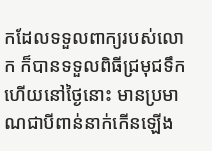កដែលទទួលពាក្យរបស់លោក ក៏បានទទួលពិធីជ្រមុជទឹក ហើយនៅថ្ងៃនោះ មានប្រមាណជាបីពាន់នាក់កើនឡើង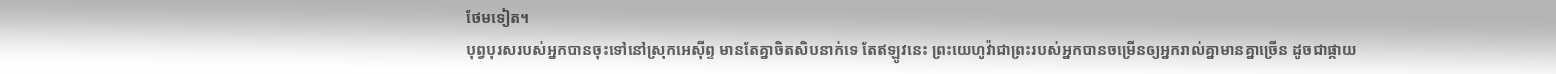ថែមទៀត។
បុព្វបុរសរបស់អ្នកបានចុះទៅនៅស្រុកអេស៊ីព្ទ មានតែគ្នាចិតសិបនាក់ទេ តែឥឡូវនេះ ព្រះយេហូវ៉ាជាព្រះរបស់អ្នកបានចម្រើនឲ្យអ្នករាល់គ្នាមានគ្នាច្រើន ដូចជាផ្កាយ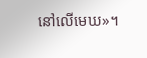នៅលើមេឃ»។